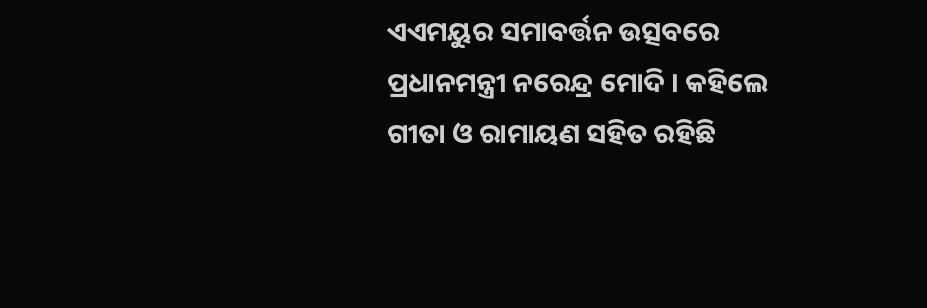ଏଏମୟୁର ସମାବର୍ତ୍ତନ ଉତ୍ସବରେ ପ୍ରଧାନମନ୍ତ୍ରୀ ନରେନ୍ଦ୍ର ମୋଦି । କହିଲେ ଗୀତା ଓ ରାମାୟଣ ସହିତ ରହିଛି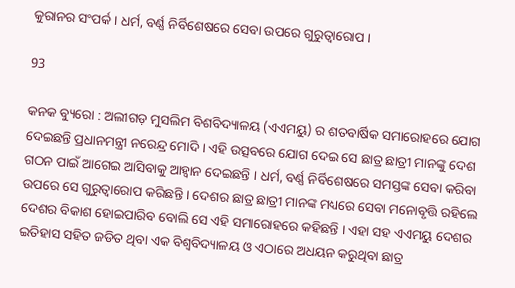କୁରାନର ସଂପର୍କ । ଧର୍ମ, ବର୍ଣ୍ଣ ନିର୍ବିଶେଷରେ ସେବା ଉପରେ ଗୁରୁତ୍ୱାରୋପ ।

93

କନକ ବ୍ୟୁରୋ : ଅଲୀଗଡ଼ ମୁସଲିମ ବିଶବିଦ୍ୟାଳୟ (ଏଏମୟୁ) ର ଶତବାର୍ଷିକ ସମାରୋହରେ ଯୋଗ ଦେଇଛନ୍ତି ପ୍ରଧାନମନ୍ତ୍ରୀ ନରେନ୍ଦ୍ର ମୋଦି । ଏହି ଉତ୍ସବରେ ଯୋଗ ଦେଇ ସେ ଛାତ୍ର ଛାତ୍ରୀ ମାନଙ୍କୁ ଦେଶ ଗଠନ ପାଇଁ ଆଗେଇ ଆସିବାକୁ ଆହ୍ୱାନ ଦେଇଛନ୍ତି । ଧର୍ମ, ବର୍ଣ୍ଣ ନିର୍ବିଶେଷରେ ସମସ୍ତଙ୍କ ସେବା କରିବା ଉପରେ ସେ ଗୁରୁତ୍ୱାରୋପ କରିଛନ୍ତି । ଦେଶର ଛାତ୍ର ଛାତ୍ରୀ ମାନଙ୍କ ମଧ୍ୟରେ ସେବା ମନୋବୃତ୍ତି ରହିଲେ ଦେଶର ବିକାଶ ହୋଇପାରିବ ବୋଲି ସେ ଏହି ସମାରୋହରେ କହିଛନ୍ତି । ଏହା ସହ ଏଏମୟୁ ଦେଶର ଇତିହାସ ସହିତ ଜଡିତ ଥିବା ଏକ ବିଶ୍ୱବିଦ୍ୟାଳୟ ଓ ଏଠାରେ ଅଧୟନ କରୁଥିବା ଛାତ୍ର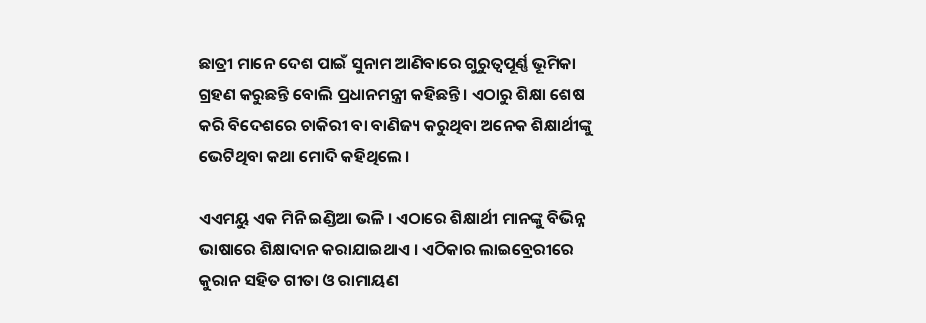ଛାତ୍ରୀ ମାନେ ଦେଶ ପାଇଁ ସୁନାମ ଆଣିବାରେ ଗୁରୁତ୍ୱପୂର୍ଣ୍ଣ ଭୂମିକା ଗ୍ରହଣ କରୁଛନ୍ତି ବୋଲି ପ୍ରଧାନମନ୍ତ୍ରୀ କହିଛନ୍ତି । ଏଠାରୁ ଶିକ୍ଷା ଶେଷ କରି ବିଦେଶରେ ଚାକିରୀ ବା ବାଣିଜ୍ୟ କରୁଥିବା ଅନେକ ଶିକ୍ଷାର୍ଥୀଙ୍କୁ ଭେଟିଥିବା କଥା ମୋଦି କହିଥିଲେ ।

ଏଏମୟୁ ଏକ ମିନି ଇଣ୍ଡିଆ ଭଳି । ଏଠାରେ ଶିକ୍ଷାର୍ଥୀ ମାନଙ୍କୁ ବିଭିନ୍ନ ଭାଷାରେ ଶିକ୍ଷାଦାନ କରାଯାଇଥାଏ । ଏଠିକାର ଲାଇବ୍ରେରୀରେ କୁରାନ ସହିତ ଗୀତା ଓ ରାମାୟଣ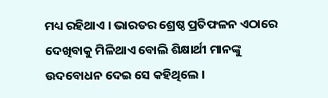ମଧ୍ୟ ରହିଥାଏ । ଭାରତର ଶ୍ରେଷ୍ଠ ପ୍ରତିଫଳନ ଏଠାରେ ଦେଖିବାକୁ ମିଳିଥାଏ ବୋଲି ଶିକ୍ଷାର୍ଥୀ ମାନଙ୍କୁ ଉଦବୋଧନ ଦେଇ ସେ କହିଥିଲେ ।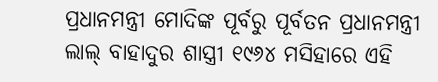ପ୍ରଧାନମନ୍ତ୍ରୀ ମୋଦିଙ୍କ ପୂର୍ବରୁ ପୂର୍ବତନ ପ୍ରଧାନମନ୍ତ୍ରୀ ଲାଲ୍ ବାହାଦୁର ଶାସ୍ତ୍ରୀ ୧୯୬୪ ମସିହାରେ ଏହି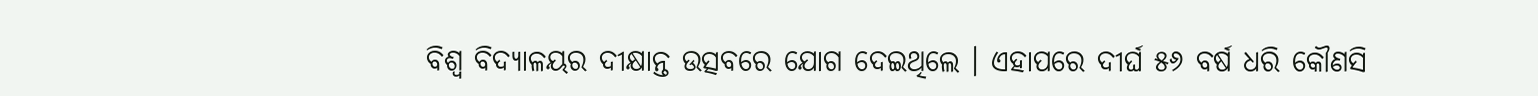ବିଶ୍ୱ ବିଦ୍ୟାଳୟର ଦୀକ୍ଷାନ୍ତ ଉତ୍ସବରେ ଯୋଗ ଦେଇଥିଲେ । ଏହାପରେ ଦୀର୍ଘ ୫୬ ବର୍ଷ ଧରି କୌଣସି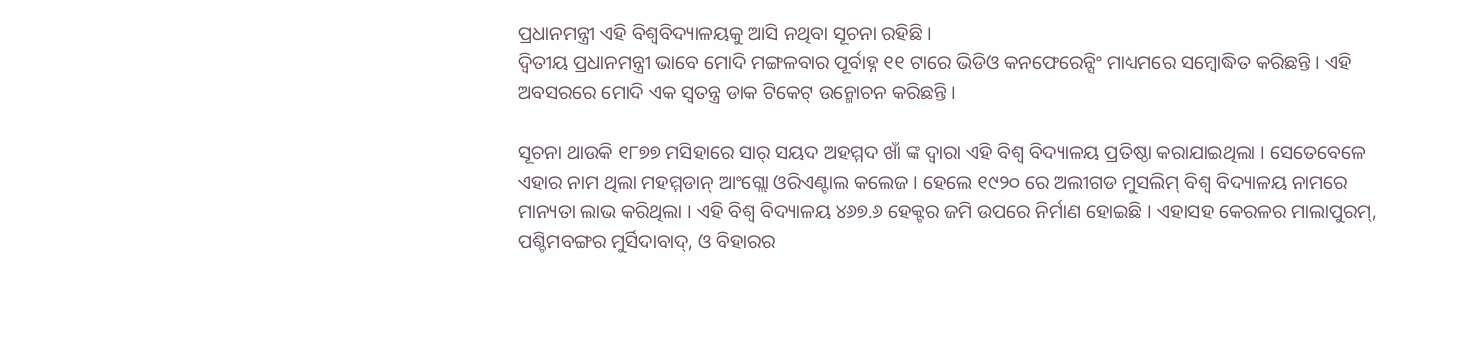ପ୍ରଧାନମନ୍ତ୍ରୀ ଏହି ବିଶ୍ୱବିଦ୍ୟାଳୟକୁ ଆସି ନଥିବା ସୂଚନା ରହିଛି ।
ଦ୍ୱିତୀୟ ପ୍ରଧାନମନ୍ତ୍ରୀ ଭାବେ ମୋଦି ମଙ୍ଗଳବାର ପୂର୍ବାହ୍ନ ୧୧ ଟାରେ ଭିଡିଓ କନଫେରେନ୍ସିଂ ମାଧ୍ୟମରେ ସମ୍ବୋଦ୍ଧିତ କରିଛନ୍ତି । ଏହି ଅବସରରେ ମୋଦି ଏକ ସ୍ୱତନ୍ତ୍ର ଡାକ ଟିକେଟ୍ ଉନ୍ମୋଚନ କରିଛନ୍ତି ।

ସୂଚନା ଥାଉକି ୧୮୭୭ ମସିହାରେ ସାର୍ ସୟଦ ଅହମ୍ମଦ ଖାଁ ଙ୍କ ଦ୍ୱାରା ଏହି ବିଶ୍ୱ ବିଦ୍ୟାଳୟ ପ୍ରତିଷ୍ଠା କରାଯାଇଥିଲା । ସେତେବେଳେ ଏହାର ନାମ ଥିଲା ମହମ୍ମଡାନ୍ ଆଂଗ୍ଲୋ ଓରିଏଣ୍ଟାଲ କଲେଜ । ହେଲେ ୧୯୨୦ ରେ ଅଲୀଗଡ ମୁସଲିମ୍ ବିଶ୍ୱ ବିଦ୍ୟାଳୟ ନାମରେ ମାନ୍ୟତା ଲାଭ କରିଥିଲା । ଏହି ବିଶ୍ୱ ବିଦ୍ୟାଳୟ ୪୬୭.୬ ହେକ୍ଟର ଜମି ଉପରେ ନିର୍ମାଣ ହୋଇଛି । ଏହାସହ କେରଳର ମାଲାପୁରମ୍, ପଶ୍ଚିମବଙ୍ଗର ମୁର୍ସିଦାବାଦ୍, ଓ ବିହାରର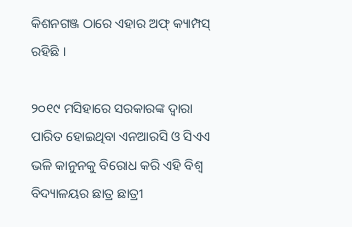କିଶନଗଞ୍ଜ ଠାରେ ଏହାର ଅଫ୍ କ୍ୟାମ୍ପସ୍ ରହିଛି ।

୨୦୧୯ ମସିହାରେ ସରକାରଙ୍କ ଦ୍ୱାରା ପାରିତ ହୋଇଥିବା ଏନଆରସି ଓ ସିଏଏ ଭଳି କାନୁନକୁ ବିରୋଧ କରି ଏହି ବିଶ୍ୱ ବିଦ୍ୟାଳୟର ଛାତ୍ର ଛାତ୍ରୀ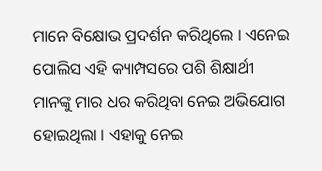ମାନେ ବିକ୍ଷୋଭ ପ୍ରଦର୍ଶନ କରିଥିଲେ । ଏନେଇ ପୋଲିସ ଏହି କ୍ୟାମ୍ପସରେ ପଶି ଶିକ୍ଷାର୍ଥୀ ମାନଙ୍କୁ ମାର ଧର କରିଥିବା ନେଇ ଅଭିଯୋଗ ହୋଇଥିଲା । ଏହାକୁ ନେଇ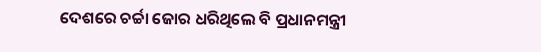ଦେଶରେ ଚର୍ଚ୍ଚା ଜୋର ଧରିଥିଲେ ବି ପ୍ରଧାନମନ୍ତ୍ରୀ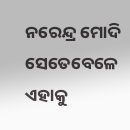ନରେନ୍ଦ୍ର ମୋଦି ସେତେବେଳେ ଏହାକୁ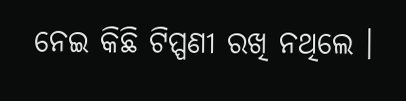ନେଇ କିଛି ଟିପ୍ପଣୀ ରଖି ନଥିଲେ ।